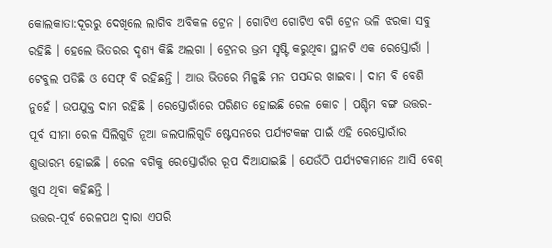କୋଲକାତା:ଦୂରରୁ ଦେଖିଲେ ଲାଗିବ ଅବିକଳ ଟ୍ରେନ । ଗୋଟିଏ ଗୋଟିଏ ବଗି ଟ୍ରେନ ଭଳି ଝରକା ସବୁ ରହିଛି । ହେଲେ ଭିତରର ଦୃଶ୍ୟ କିଛି ଅଲଗା । ଟ୍ରେନର ଭ୍ରମ ସୃଷ୍ଟି କରୁଥିବା ସ୍ଥାନଟି ଏକ ରେସ୍ତୋରାଁ । ଟେବୁଲ ପଡିଛି ଓ ସେଫ୍ ବି ରହିଛନ୍ତି । ଆଉ ଭିତରେ ମିଳୁଛି ମନ ପସନ୍ଦର ଖାଇବା । ଦାମ ବି ବେଶି ନୁହେଁ । ଉପଯୁକ୍ତ ଦାମ ରହିଛି । ରେସ୍ତୋରାଁରେ ପରିଣତ ହୋଇଛି ରେଳ କୋଚ । ପଶ୍ଚିମ ବଙ୍ଗ ଉତ୍ତର-ପୂର୍ବ ସୀମା ରେଳ ସିଲିଗୁଡି ନୂଆ ଜଲପାଲିଗୁଡି ଷ୍ଟେସନରେ ପର୍ଯ୍ୟଟକଙ୍କ ପାଇଁ ଏହି ରେସ୍ତୋରାଁର ଶୁଭାରମ୍ଭ ହୋଇଛି । ରେଳ ବଗିକୁ ରେସ୍ତୋରାଁର ରୂପ ଦିଆଯାଇଛି । ଯେଉଁଠି ପର୍ଯ୍ୟଟକମାନେ ଆସି ବେଶ୍ ଖୁସ ଥିବା କହିଛନ୍ତି ।
ଉତ୍ତର-ପୂର୍ବ ରେଳପଥ ଦ୍ବାରା ଏପରି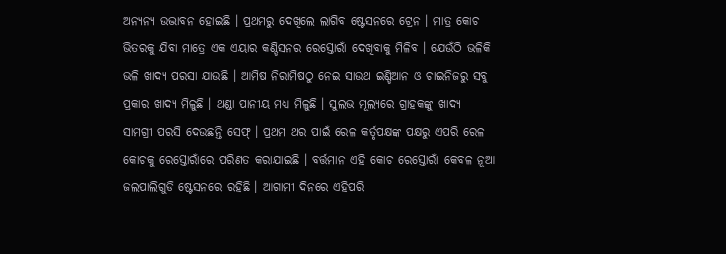ଅନ୍ୟନ୍ୟ ଉଦ୍ଭାବନ ହୋଇଛି । ପ୍ରଥମରୁ ଦେଖିଲେ ଲାଗିବ ଷ୍ଟେସନରେ ଟ୍ରେନ । ମାତ୍ର କୋଚ ଭିତରକୁ ଯିବା ମାତ୍ରେ ଏକ ଏୟାର କଣ୍ଡିସନର ରେସ୍ତୋରାଁ ଦେଖିବାକୁ ମିଳିବ । ଯେଉଁଠି ଭଳିକି ଭଳି ଖାଦ୍ୟ ପରସା ଯାଉଛି । ଆମିଷ ନିରାମିଷଠୁ ନେଇ ସାଉଥ ଇଣ୍ଡିଆନ ଓ ଚାଇନିଜରୁ ସବୁ ପ୍ରକାର ଖାଦ୍ୟ ମିଳୁଛି । ଥଣ୍ଡା ପାନୀୟ ମଧ୍ୟ ମିଳୁଛି । ସୁଲଭ ମୂଲ୍ୟରେ ଗ୍ରାହକଙ୍କୁ ଖାଦ୍ୟ ସାମଗ୍ରୀ ପରସି ଦେଉଛନ୍ତି ସେଫ୍ । ପ୍ରଥମ ଥର ପାଇଁ ରେଳ କର୍ତୃପକ୍ଷଙ୍କ ପକ୍ଷରୁ ଏପରି ରେଳ କୋଚକୁ ରେସ୍ତୋରାଁରେ ପରିଣତ କରାଯାଇଛି । ବର୍ତ୍ତମାନ ଏହି କୋଚ ରେସ୍ତୋରାଁ କେବଳ ନୂଆ ଜଲପାଲିଗୁଡି ଷ୍ଟେସନରେ ରହିଛି । ଆଗାମୀ ଦିନରେ ଏହିପରି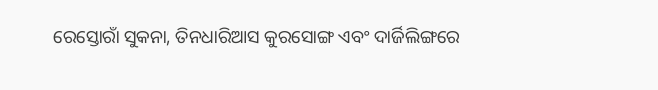ରେସ୍ତୋରାଁ ସୁକନା, ତିନଧାରିଆସ କୁରସୋଙ୍ଗ ଏବଂ ଦାର୍ଜିଲିଙ୍ଗରେ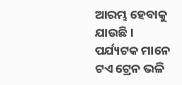ଆରମ୍ଭ ହେବାକୁ ଯାଉଛି । ପର୍ଯ୍ୟଟକ ମାନେ ଟଏ ଟ୍ରେନ ଭଳି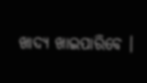ଖାଦ୍ୟ ଖାଇପାରିବେ ।